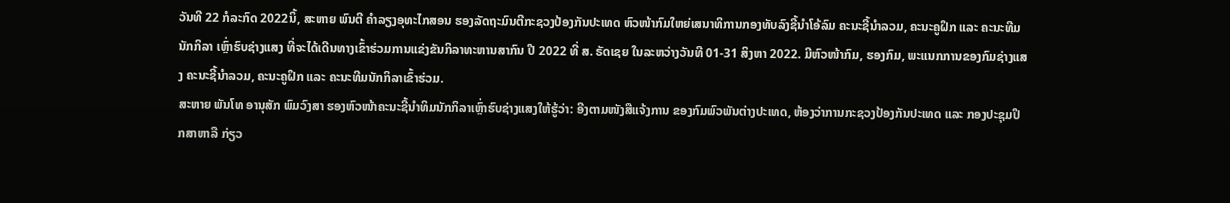ວັນທີ 22 ກໍລະກົດ 2022ນິ້, ສະຫາຍ ພົນຕີ ຄຳລຽງອຸທະໄກສອນ ຮອງລັດຖະມົນຕີກະຊວງປ້ອງກັນປະເທດ ຫົວໜ້າກົມໃຫຍ່ເສນາທິການກອງທັບລົງຊີ້ນຳໂອ້ລົມ ຄະນະຊີ້ນຳລວມ, ຄະນະຄູຝຶກ ແລະ ຄະນະທີມນັກກິລາ ເຫຼົ່າຮົບຊ່າງແສງ ທີ່ຈະໄດ້ເດີນທາງເຂົ້າຮ່ວມການແຂ່ງຂັນກິລາທະຫານສາກົນ ປີ 2022 ທີ່ ສ. ຣັດເຊຍ ໃນລະຫວ່າງວັນທີ 01-31 ສິງຫາ 2022. ມີຫົວໜ້າກົມ, ຮອງກົມ, ພະແນກການຂອງກົມຊ່າງແສງ ຄະນະຊີ້ນຳລວມ, ຄະນະຄູຝຶກ ແລະ ຄະນະທີມນັກກິລາເຂົ້າຮ່ວມ.
ສະຫາຍ ພັນໂທ ອານຸສັກ ພົມວົງສາ ຮອງຫົວໜ້າຄະນະຊີ້ນຳທິມນັກກິລາເຫຼົ່າຮົບຊ່າງແສງໃຫ້ຮູ້ວ່າ: ອີງຕາມໜັງສືແຈ້ງການ ຂອງກົມພົວພັນຕ່າງປະເທດ, ຫ້ອງວ່າການກະຊວງປ້ອງກັນປະເທດ ແລະ ກອງປະຊຸມປຶກສາຫາລື ກ່ຽວ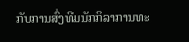ກັບການສົ່ງທີມນັກກິລາການທະ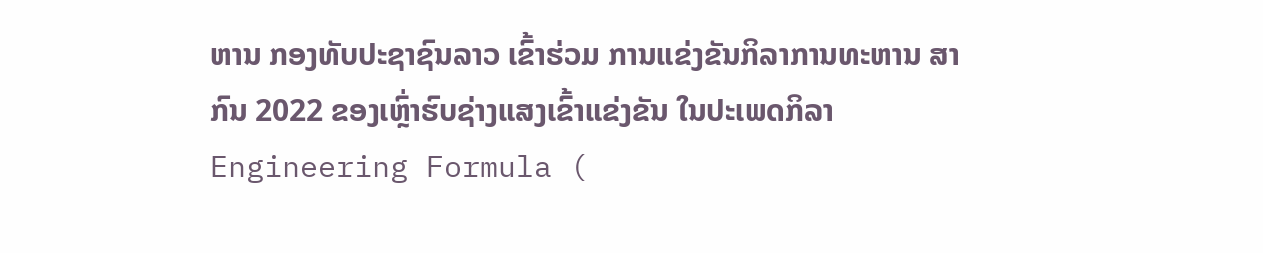ຫານ ກອງທັບປະຊາຊົນລາວ ເຂົ້າຮ່ວມ ການແຂ່ງຂັນກິລາການທະຫານ ສາກົນ 2022 ຂອງເຫຼົ່າຮົບຊ່າງແສງເຂົ້າແຂ່ງຂັນ ໃນປະເພດກິລາ Engineering Formula (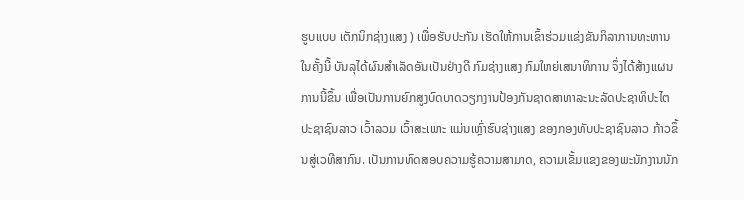ຮູບແບບ ເຕັກນິກຊ່າງແສງ ) ເພື່ອຮັບປະກັນ ເຮັດໃຫ້ການເຂົ້າຮ່ວມແຂ່ງຂັນກິລາການທະຫານໃນຄັ້ງນີ້ ບັນລຸໄດ້ຜົນສຳເລັດອັນເປັນຢ່າງດີ ກົມຊ່າງແສງ ກົມໃຫຍ່ເສນາທິການ ຈຶ່ງໄດ້ສ້າງແຜນການນີ້ຂຶ້ນ ເພື່ອເປັນການຍົກສູງບົດບາດວຽກງານປ້ອງກັນຊາດສາທາລະນະລັດປະຊາທິປະໄຕ ປະຊາຊົນລາວ ເວົ້າລວມ ເວົ້າສະເພາະ ແມ່ນເຫຼົ່າຮົບຊ່າງແສງ ຂອງກອງທັບປະຊາຊົນລາວ ກ້າວຂຶ້ນສູ່ເວທີສາກົນ. ເປັນການທົດສອບຄວາມຮູ້ຄວາມສາມາດ, ຄວາມເຂັ້ມແຂງຂອງພະນັກງານນັກ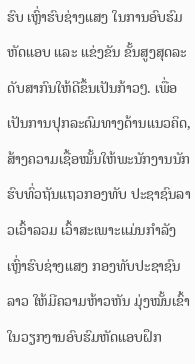ຮົບ ເຫຼົ່າຮົບຊ່າງແສງ ໃນການອົບຮົມຫັດແອບ ແລະ ແຂ່ງຂັນ ຂັ້ນສູງສຸດລະດັບສາກົນໃຫ້ດີຂຶ້ນເປັນກ້າວໆ. ເພື່ອເປັນການປຸກລະດົມທາງດ້ານແນວຄິດ, ສ້າງຄວາມເຊື້ອໝັ້ນໃຫ້ພະນັກງານນັກຮົບທົ່ວຖັນແຖວກອງທັບ ປະຊາຊົນລາວເວົ້າລວມ ເວົ້າສະເພາະແມ່ນກຳລັງເຫຼົ່າຮົບຊ່າງແສງ ກອງທັບປະຊາຊົນລາວ ໃຫ້ມີຄວາມຫ້າວຫັນ ມຸ່ງໝັ້ນເຂົ້າໃນວຽກງານອົບຮົມຫັດແອບຝຶກ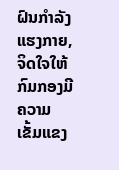ຝົນກຳລັງແຮງກາຍ, ຈິດໃຈໃຫ້ກົມກອງມີຄວາມ ເຂັ້ມແຂງ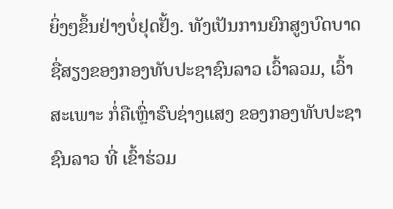ຍິ່ງໆຂຶ້ນຢ່າງບໍ່ຢຸດຢັ້ງ. ທັງເປັນການຍົກສູງບົດບາດຊື່ສຽງຂອງກອງທັບປະຊາຊົນລາວ ເວົ້າລວມ, ເວົ້າສະເພາະ ກໍ່ຄືເຫຼົ່າຮົບຊ່າງແສງ ຂອງກອງທັບປະຊາຊົນລາວ ທີ່ ເຂົ້າຮ່ວມ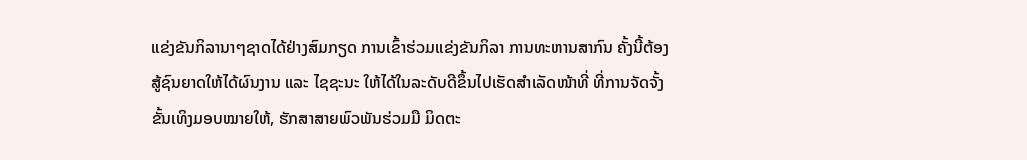ແຂ່ງຂັນກິລານາໆຊາດໄດ້ຢ່າງສົມກຽດ ການເຂົ້າຮ່ວມແຂ່ງຂັນກິລາ ການທະຫານສາກົນ ຄັ້ງນີ້ຕ້ອງສູ້ຊົນຍາດໃຫ້ໄດ້ຜົນງານ ແລະ ໄຊຊະນະ ໃຫ້ໄດ້ໃນລະດັບດີຂຶ້ນໄປເຮັດສຳເລັດໜ້າທີ່ ທີ່ການຈັດຈັ້ງຂັ້ນເທິງມອບໝາຍໃຫ້, ຮັກສາສາຍພົວພັນຮ່ວມມື ມິດຕະ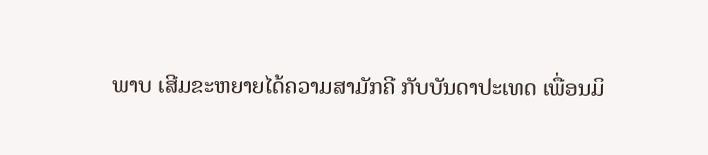ພາບ ເສີມຂະຫຍາຍໄດ້ຄວາມສາມັກຄີ ກັບບັນດາປະເທດ ເພື່ອນມິ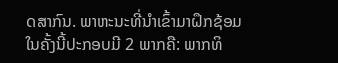ດສາກົນ. ພາຫະນະທີ່ນຳເຂົ້າມາຝຶກຊ້ອມໃນຄັ້ງນີ້ປະກອບມີ 2 ພາກຄື: ພາກທິ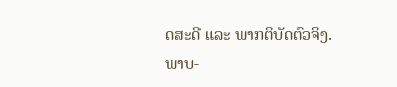ດສະດີ ແລະ ພາກຕິບັດຕົວຈິງ.
ພາບ-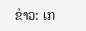ຂ່າວ: ເກ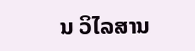ນ ວິໄລສານ